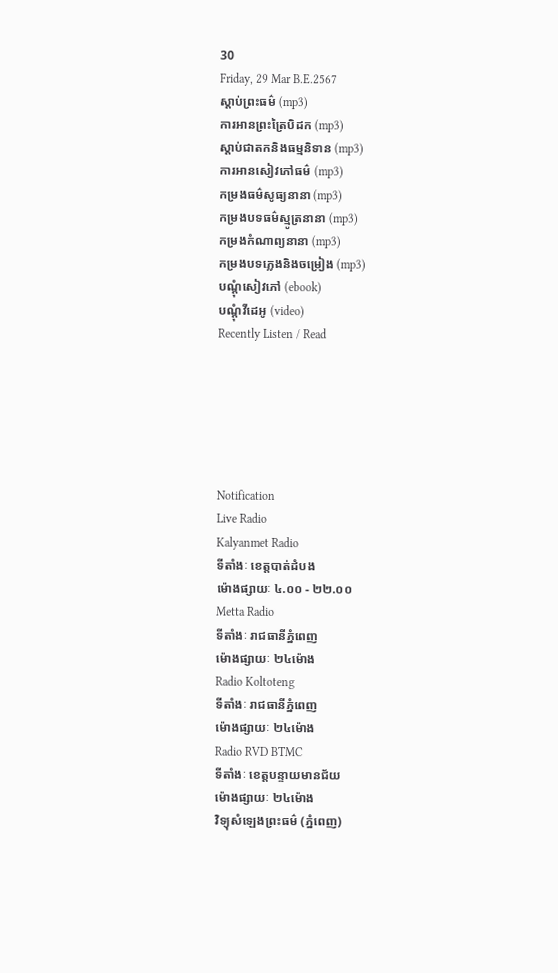30
Friday, 29 Mar B.E.2567
ស្តាប់ព្រះធម៌ (mp3)
ការអានព្រះត្រៃបិដក (mp3)
ស្តាប់ជាតកនិងធម្មនិទាន (mp3)
ការអានសៀវភៅធម៌ (mp3)
កម្រងធម៌សូធ្យនានា (mp3)
កម្រងបទធម៌ស្មូត្រនានា (mp3)
កម្រងកំណាព្យនានា (mp3)
កម្រងបទភ្លេងនិងចម្រៀង (mp3)
បណ្តុំសៀវភៅ (ebook)
បណ្តុំវីដេអូ (video)
Recently Listen / Read






Notification
Live Radio
Kalyanmet Radio
ទីតាំងៈ ខេត្តបាត់ដំបង
ម៉ោងផ្សាយៈ ៤.០០ - ២២.០០
Metta Radio
ទីតាំងៈ រាជធានីភ្នំពេញ
ម៉ោងផ្សាយៈ ២៤ម៉ោង
Radio Koltoteng
ទីតាំងៈ រាជធានីភ្នំពេញ
ម៉ោងផ្សាយៈ ២៤ម៉ោង
Radio RVD BTMC
ទីតាំងៈ ខេត្តបន្ទាយមានជ័យ
ម៉ោងផ្សាយៈ ២៤ម៉ោង
វិទ្យុសំឡេងព្រះធម៌ (ភ្នំពេញ)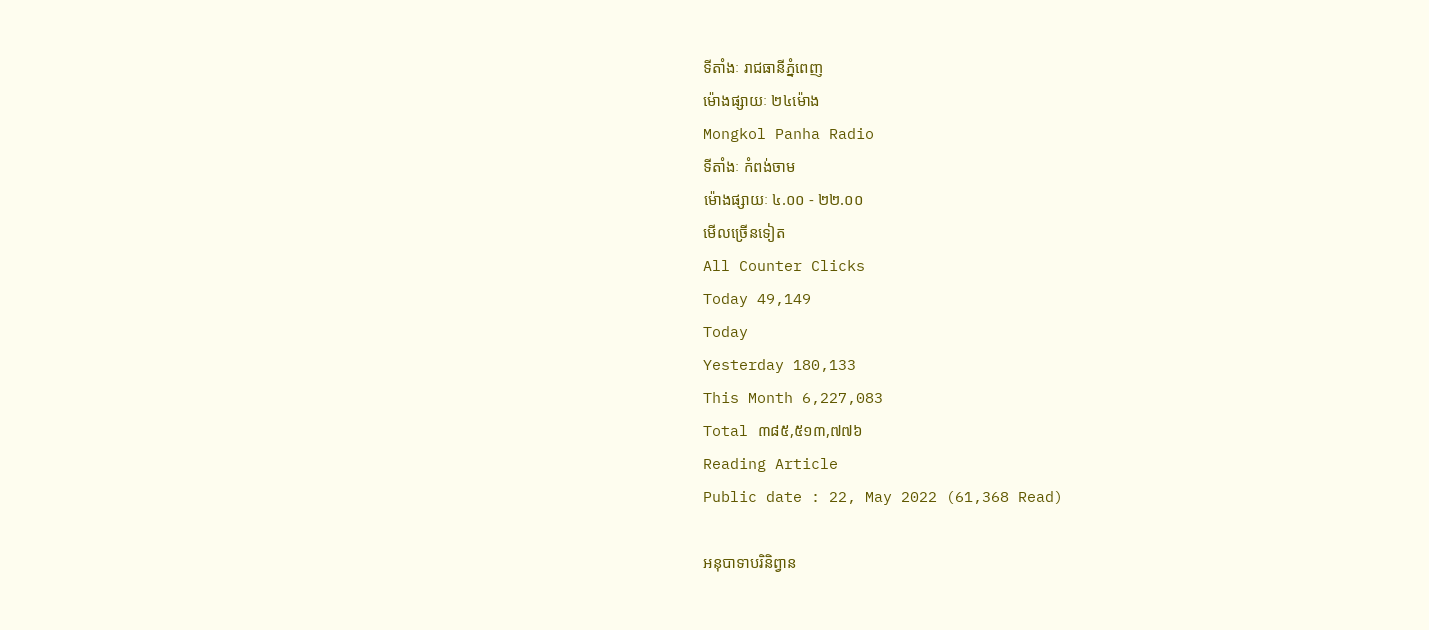ទីតាំងៈ រាជធានីភ្នំពេញ
ម៉ោងផ្សាយៈ ២៤ម៉ោង
Mongkol Panha Radio
ទីតាំងៈ កំពង់ចាម
ម៉ោងផ្សាយៈ ៤.០០ - ២២.០០
មើលច្រើនទៀត
All Counter Clicks
Today 49,149
Today
Yesterday 180,133
This Month 6,227,083
Total ៣៨៥,៥១៣,៧៧៦
Reading Article
Public date : 22, May 2022 (61,368 Read)

អនុបាទាបរិនិព្វាន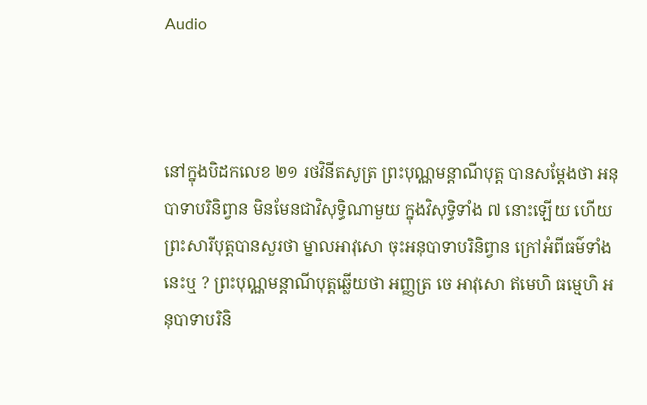Audio



នៅក្នុងបិដកលេខ ២១ រថវិនីតសូត្រ ព្រះបុណ្ណមន្តាណីបុត្ត បានសម្ដែងថា អនុបាទាបរិនិព្វាន មិនមែនជាវិសុទ្ធិណាមួយ ក្នុងវិសុទ្ធិទាំង ៧ នោះឡើយ ហើយព្រះសារីបុត្តបានសួរថា ម្នាលអាវុសោ ចុះអនុបាទាបរិនិព្វាន ក្រៅអំពីធម៌ទាំងនេះឬ ? ព្រះបុណ្ណមន្តាណីបុត្តឆ្លើយថា អញ្ញត្រ ចេ អាវុសោ ឥមេហិ ធម្មេហិ អនុបាទាបរិនិ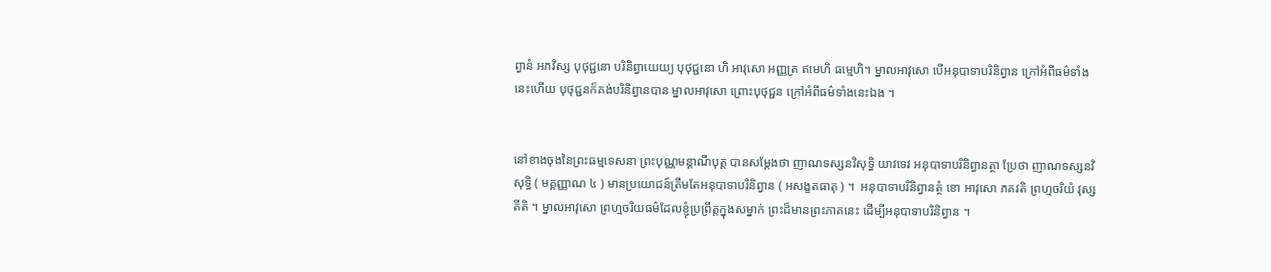ព្វានំ អភវិស្ស បុថុជ្ជនោ បរិនិព្វាយេយ្យ បុថុជ្ជនោ ហិ អាវុសោ អញ្ញត្រ ឥមេហិ ធម្មេហិ។ ម្នាលអាវុសោ បើអនុបាទាបរិនិព្វាន ក្រៅអំពីធម៌ទាំងនេះហើយ បុថុជ្ជនក៏គង់បរិនិព្វានបាន ម្នាលអាវុសោ ព្រោះបុថុជ្ជន ក្រៅអំពីធម៌ទាំងនេះឯង ។


នៅខាងចុងនៃព្រះធម្មទេសនា ព្រះបុណ្ណមន្តាណីបុត្ត បានសម្ដែងថា ញាណទស្សនវិសុទ្ធិ យាវទេវ អនុបាទាបរិនិព្វានត្ថា ប្រែថា ញាណទស្សនវិសុទ្ធិ ( មគ្គញ្ញាណ ៤ ) មានប្រយោជន៍ត្រឹមតែអនុបាទាបរិនិព្វាន ( អសង្ខតធាតុ ) ។  អនុបាទាបរិនិព្វានត្ថំ ខោ អាវុសោ ភគវតិ ព្រហ្មចរិយំ វុស្សតីតិ ។ ម្នាលអាវុសោ ព្រហ្មចរិយធម៌ដែលខ្ញុំប្រព្រឹត្តក្នុងសម្នាក់ ព្រះដ៏មានព្រះភាគនេះ ដើម្បីអនុបាទាបរិនិព្វាន ។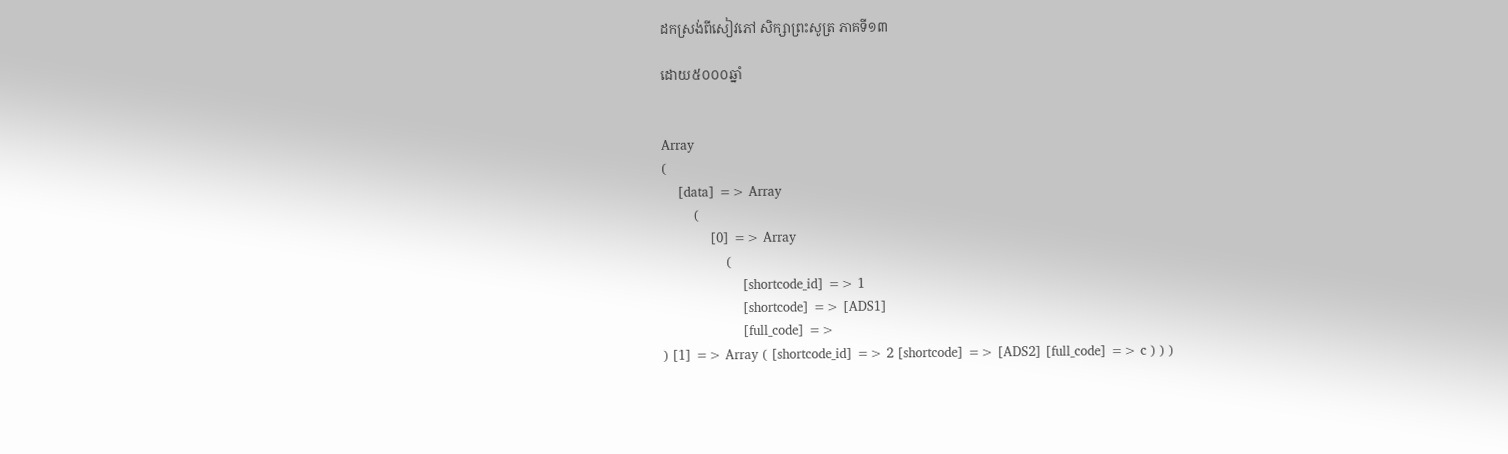ដកស្រង់ពីសៀវភៅ សិក្សាព្រះសូត្រ ភាគទី១៣

ដោយ៥០០០ឆ្នាំ


Array
(
    [data] => Array
        (
            [0] => Array
                (
                    [shortcode_id] => 1
                    [shortcode] => [ADS1]
                    [full_code] =>
) [1] => Array ( [shortcode_id] => 2 [shortcode] => [ADS2] [full_code] => c ) ) )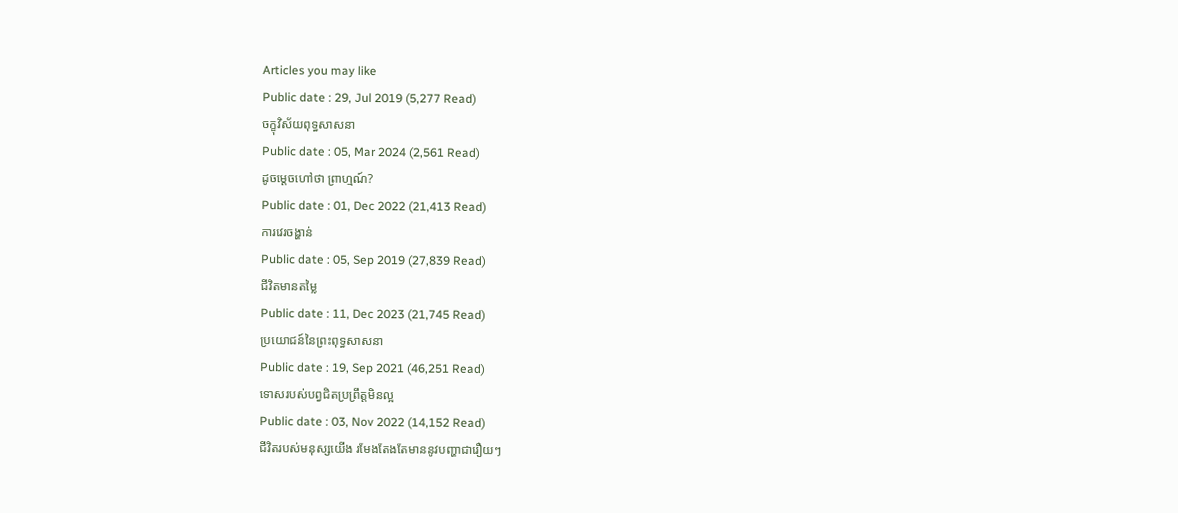Articles you may like
Public date : 29, Jul 2019 (5,277 Read)
ចក្ខុវិស័យពុទ្ធសាសនា
Public date : 05, Mar 2024 (2,561 Read)
ដូចម្តេចហៅថា ព្រាហ្មណ៍?
Public date : 01, Dec 2022 (21,413 Read)
ការវេរចង្ហាន់
Public date : 05, Sep 2019 (27,839 Read)
ជីវិតមានតម្លៃ
Public date : 11, Dec 2023 (21,745 Read)
ប្រយោជន៍នៃព្រះពុទ្ធសាសនា
Public date : 19, Sep 2021 (46,251 Read)
ទោសរបស់បព្វជិតប្រព្រឹត្តមិនល្អ
Public date : 03, Nov 2022 (14,152 Read)
ជីវិតរបស់មនុស្សយើង រមែងតែងតែមាននូវបញ្ហាជារឿយៗ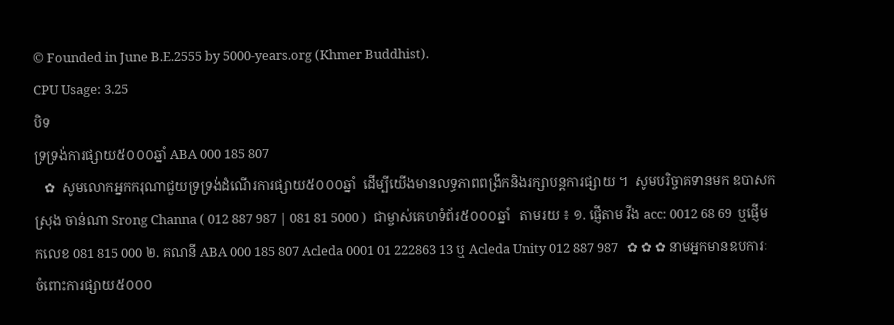© Founded in June B.E.2555 by 5000-years.org (Khmer Buddhist).
CPU Usage: 3.25
បិទ
ទ្រទ្រង់ការផ្សាយ៥០០០ឆ្នាំ ABA 000 185 807
   ✿  សូមលោកអ្នកករុណាជួយទ្រទ្រង់ដំណើរការផ្សាយ៥០០០ឆ្នាំ  ដើម្បីយើងមានលទ្ធភាពពង្រីកនិងរក្សាបន្តការផ្សាយ ។  សូមបរិច្ចាគទានមក ឧបាសក ស្រុង ចាន់ណា Srong Channa ( 012 887 987 | 081 81 5000 )  ជាម្ចាស់គេហទំព័រ៥០០០ឆ្នាំ   តាមរយ ៖ ១. ផ្ញើតាម វីង acc: 0012 68 69  ឬផ្ញើមកលេខ 081 815 000 ២. គណនី ABA 000 185 807 Acleda 0001 01 222863 13 ឬ Acleda Unity 012 887 987   ✿ ✿ ✿ នាមអ្នកមានឧបការៈចំពោះការផ្សាយ៥០០០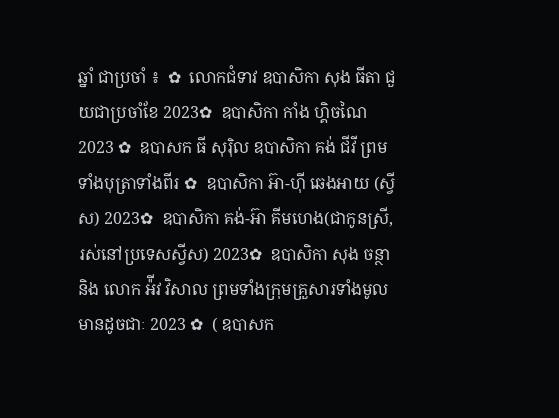ឆ្នាំ ជាប្រចាំ ៖  ✿  លោកជំទាវ ឧបាសិកា សុង ធីតា ជួយជាប្រចាំខែ 2023✿  ឧបាសិកា កាំង ហ្គិចណៃ 2023 ✿  ឧបាសក ធី សុរ៉ិល ឧបាសិកា គង់ ជីវី ព្រមទាំងបុត្រាទាំងពីរ ✿  ឧបាសិកា អ៊ា-ហុី ឆេងអាយ (ស្វីស) 2023✿  ឧបាសិកា គង់-អ៊ា គីមហេង(ជាកូនស្រី, រស់នៅប្រទេសស្វីស) 2023✿  ឧបាសិកា សុង ចន្ថា និង លោក អ៉ីវ វិសាល ព្រមទាំងក្រុមគ្រួសារទាំងមូលមានដូចជាៈ 2023 ✿  ( ឧបាសក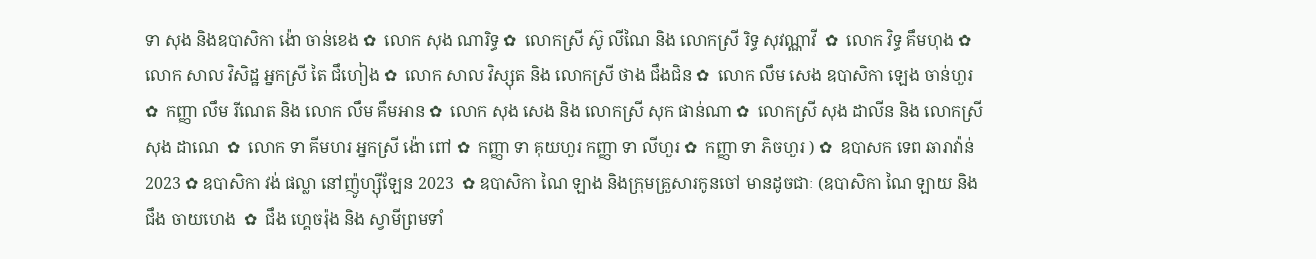ទា សុង និងឧបាសិកា ង៉ោ ចាន់ខេង ✿  លោក សុង ណារិទ្ធ ✿  លោកស្រី ស៊ូ លីណៃ និង លោកស្រី រិទ្ធ សុវណ្ណាវី  ✿  លោក វិទ្ធ គឹមហុង ✿  លោក សាល វិសិដ្ឋ អ្នកស្រី តៃ ជឹហៀង ✿  លោក សាល វិស្សុត និង លោកស្រី ថាង ជឹងជិន ✿  លោក លឹម សេង ឧបាសិកា ឡេង ចាន់ហួរ ✿  កញ្ញា លឹម រីណេត និង លោក លឹម គឹមអាន ✿  លោក សុង សេង និង លោកស្រី សុក ផាន់ណា ✿  លោកស្រី សុង ដាលីន និង លោកស្រី សុង ដាណេ  ✿  លោក ទា គីមហរ អ្នកស្រី ង៉ោ ពៅ ✿  កញ្ញា ទា គុយហួរ កញ្ញា ទា លីហួរ ✿  កញ្ញា ទា ភិចហួរ ) ✿  ឧបាសក ទេព ឆារាវ៉ាន់ 2023 ✿ ឧបាសិកា វង់ ផល្លា នៅញ៉ូហ្ស៊ីឡែន 2023  ✿ ឧបាសិកា ណៃ ឡាង និងក្រុមគ្រួសារកូនចៅ មានដូចជាៈ (ឧបាសិកា ណៃ ឡាយ និង ជឹង ចាយហេង  ✿  ជឹង ហ្គេចរ៉ុង និង ស្វាមីព្រមទាំ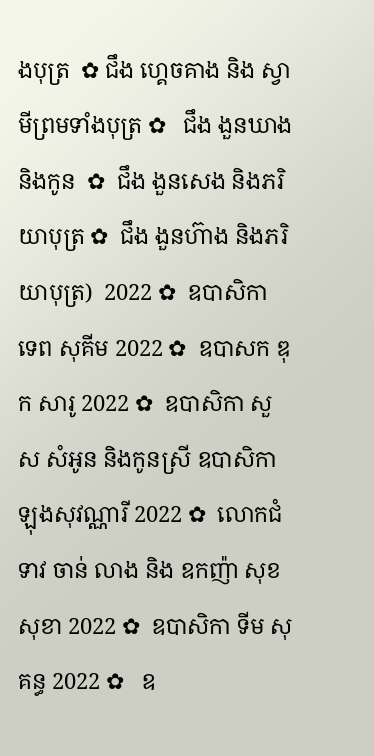ងបុត្រ  ✿ ជឹង ហ្គេចគាង និង ស្វាមីព្រមទាំងបុត្រ ✿   ជឹង ងួនឃាង និងកូន  ✿  ជឹង ងួនសេង និងភរិយាបុត្រ ✿  ជឹង ងួនហ៊ាង និងភរិយាបុត្រ)  2022 ✿  ឧបាសិកា ទេព សុគីម 2022 ✿  ឧបាសក ឌុក សារូ 2022 ✿  ឧបាសិកា សួស សំអូន និងកូនស្រី ឧបាសិកា ឡុងសុវណ្ណារី 2022 ✿  លោកជំទាវ ចាន់ លាង និង ឧកញ៉ា សុខ សុខា 2022 ✿  ឧបាសិកា ទីម សុគន្ធ 2022 ✿   ឧ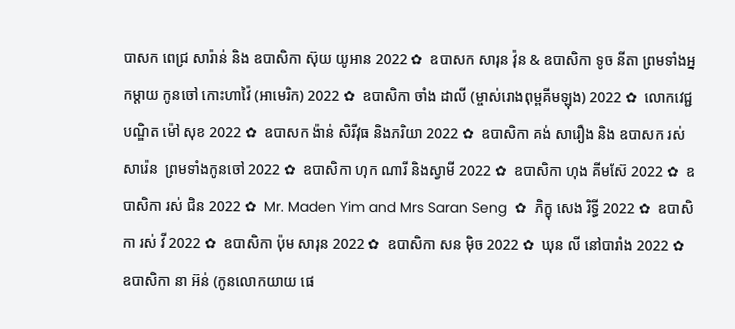បាសក ពេជ្រ សារ៉ាន់ និង ឧបាសិកា ស៊ុយ យូអាន 2022 ✿  ឧបាសក សារុន វ៉ុន & ឧបាសិកា ទូច នីតា ព្រមទាំងអ្នកម្តាយ កូនចៅ កោះហាវ៉ៃ (អាមេរិក) 2022 ✿  ឧបាសិកា ចាំង ដាលី (ម្ចាស់រោងពុម្ពគីមឡុង) 2022 ✿  លោកវេជ្ជបណ្ឌិត ម៉ៅ សុខ 2022 ✿  ឧបាសក ង៉ាន់ សិរីវុធ និងភរិយា 2022 ✿  ឧបាសិកា គង់ សារឿង និង ឧបាសក រស់ សារ៉េន  ព្រមទាំងកូនចៅ 2022 ✿  ឧបាសិកា ហុក ណារី និងស្វាមី 2022 ✿  ឧបាសិកា ហុង គីមស៊ែ 2022 ✿  ឧបាសិកា រស់ ជិន 2022 ✿  Mr. Maden Yim and Mrs Saran Seng  ✿  ភិក្ខុ សេង រិទ្ធី 2022 ✿  ឧបាសិកា រស់ វី 2022 ✿  ឧបាសិកា ប៉ុម សារុន 2022 ✿  ឧបាសិកា សន ម៉ិច 2022 ✿  ឃុន លី នៅបារាំង 2022 ✿  ឧបាសិកា នា អ៊ន់ (កូនលោកយាយ ផេ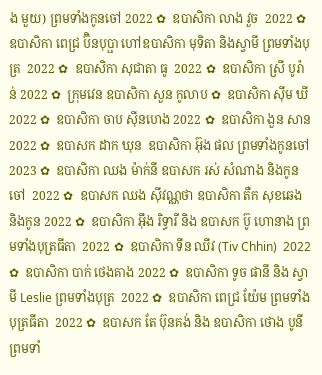ង មួយ) ព្រមទាំងកូនចៅ 2022 ✿  ឧបាសិកា លាង វួច  2022 ✿  ឧបាសិកា ពេជ្រ ប៊ិនបុប្ផា ហៅឧបាសិកា មុទិតា និងស្វាមី ព្រមទាំងបុត្រ  2022 ✿  ឧបាសិកា សុជាតា ធូ  2022 ✿  ឧបាសិកា ស្រី បូរ៉ាន់ 2022 ✿  ក្រុមវេន ឧបាសិកា សួន កូលាប ✿  ឧបាសិកា ស៊ីម ឃី 2022 ✿  ឧបាសិកា ចាប ស៊ីនហេង 2022 ✿  ឧបាសិកា ងួន សាន 2022 ✿  ឧបាសក ដាក ឃុន  ឧបាសិកា អ៊ុង ផល ព្រមទាំងកូនចៅ 2023 ✿  ឧបាសិកា ឈង ម៉ាក់នី ឧបាសក រស់ សំណាង និងកូនចៅ  2022 ✿  ឧបាសក ឈង សុីវណ្ណថា ឧបាសិកា តឺក សុខឆេង និងកូន 2022 ✿  ឧបាសិកា អុឹង រិទ្ធារី និង ឧបាសក ប៊ូ ហោនាង ព្រមទាំងបុត្រធីតា  2022 ✿  ឧបាសិកា ទីន ឈីវ (Tiv Chhin)  2022 ✿  ឧបាសិកា បាក់ ថេងគាង 2022 ✿  ឧបាសិកា ទូច ផានី និង ស្វាមី Leslie ព្រមទាំងបុត្រ  2022 ✿  ឧបាសិកា ពេជ្រ យ៉ែម ព្រមទាំងបុត្រធីតា  2022 ✿  ឧបាសក តែ ប៊ុនគង់ និង ឧបាសិកា ថោង បូនី ព្រមទាំ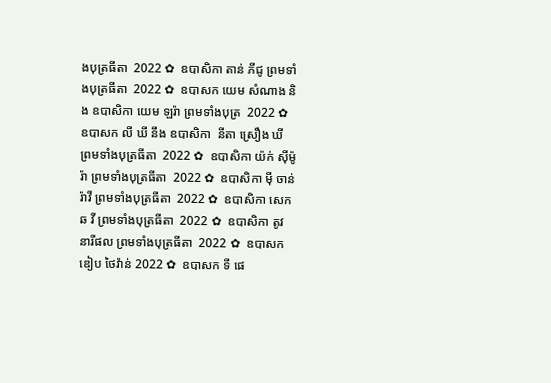ងបុត្រធីតា  2022 ✿  ឧបាសិកា តាន់ ភីជូ ព្រមទាំងបុត្រធីតា  2022 ✿  ឧបាសក យេម សំណាង និង ឧបាសិកា យេម ឡរ៉ា ព្រមទាំងបុត្រ  2022 ✿  ឧបាសក លី ឃី នឹង ឧបាសិកា  នីតា ស្រឿង ឃី  ព្រមទាំងបុត្រធីតា  2022 ✿  ឧបាសិកា យ៉ក់ សុីម៉ូរ៉ា ព្រមទាំងបុត្រធីតា  2022 ✿  ឧបាសិកា មុី ចាន់រ៉ាវី ព្រមទាំងបុត្រធីតា  2022 ✿  ឧបាសិកា សេក ឆ វី ព្រមទាំងបុត្រធីតា  2022 ✿  ឧបាសិកា តូវ នារីផល ព្រមទាំងបុត្រធីតា  2022 ✿  ឧបាសក ឌៀប ថៃវ៉ាន់ 2022 ✿  ឧបាសក ទី ផេ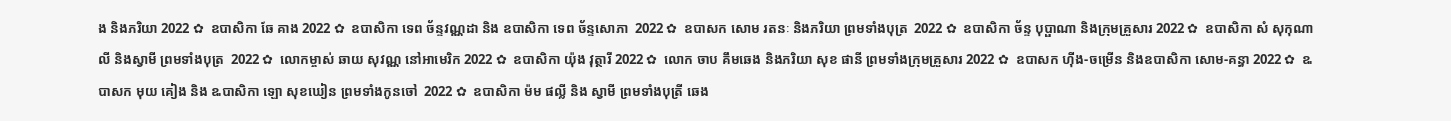ង និងភរិយា 2022 ✿  ឧបាសិកា ឆែ គាង 2022 ✿  ឧបាសិកា ទេព ច័ន្ទវណ្ណដា និង ឧបាសិកា ទេព ច័ន្ទសោភា  2022 ✿  ឧបាសក សោម រតនៈ និងភរិយា ព្រមទាំងបុត្រ  2022 ✿  ឧបាសិកា ច័ន្ទ បុប្ផាណា និងក្រុមគ្រួសារ 2022 ✿  ឧបាសិកា សំ សុកុណាលី និងស្វាមី ព្រមទាំងបុត្រ  2022 ✿  លោកម្ចាស់ ឆាយ សុវណ្ណ នៅអាមេរិក 2022 ✿  ឧបាសិកា យ៉ុង វុត្ថារី 2022 ✿  លោក ចាប គឹមឆេង និងភរិយា សុខ ផានី ព្រមទាំងក្រុមគ្រួសារ 2022 ✿  ឧបាសក ហ៊ីង-ចម្រើន និងឧបាសិកា សោម-គន្ធា 2022 ✿  ឩបាសក មុយ គៀង និង ឩបាសិកា ឡោ សុខឃៀន ព្រមទាំងកូនចៅ  2022 ✿  ឧបាសិកា ម៉ម ផល្លី និង ស្វាមី ព្រមទាំងបុត្រី ឆេង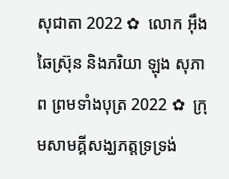សុជាតា 2022 ✿  លោក អ៊ឹង ឆៃស្រ៊ុន និងភរិយា ឡុង សុភាព ព្រមទាំងបុត្រ 2022 ✿  ក្រុមសាមគ្គីសង្ឃភត្តទ្រទ្រង់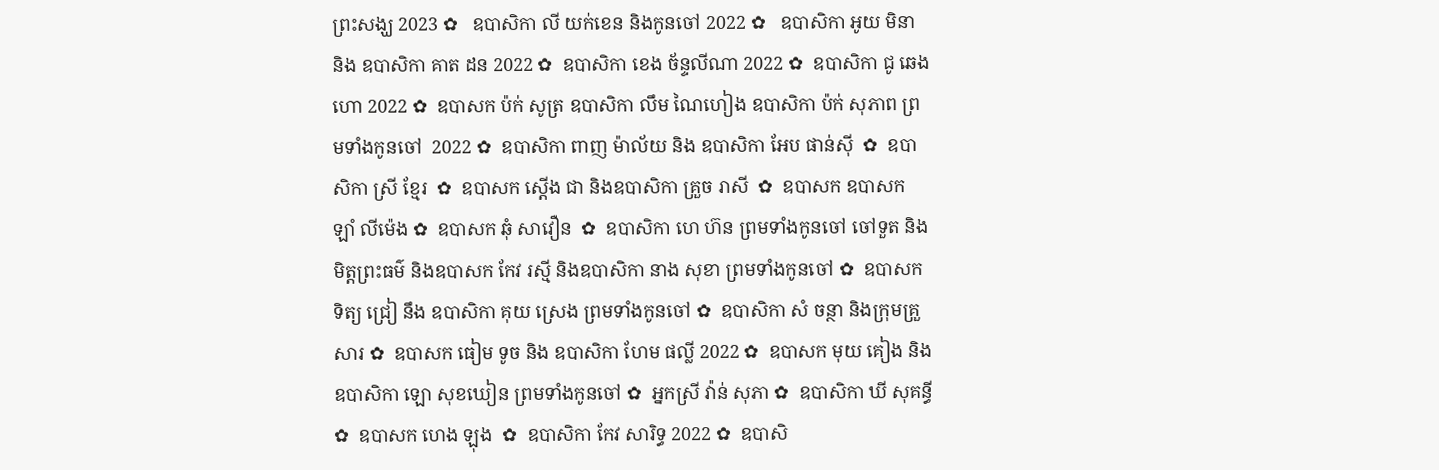ព្រះសង្ឃ 2023 ✿   ឧបាសិកា លី យក់ខេន និងកូនចៅ 2022 ✿   ឧបាសិកា អូយ មិនា និង ឧបាសិកា គាត ដន 2022 ✿  ឧបាសិកា ខេង ច័ន្ទលីណា 2022 ✿  ឧបាសិកា ជូ ឆេងហោ 2022 ✿  ឧបាសក ប៉ក់ សូត្រ ឧបាសិកា លឹម ណៃហៀង ឧបាសិកា ប៉ក់ សុភាព ព្រមទាំងកូនចៅ  2022 ✿  ឧបាសិកា ពាញ ម៉ាល័យ និង ឧបាសិកា អែប ផាន់ស៊ី  ✿  ឧបាសិកា ស្រី ខ្មែរ  ✿  ឧបាសក ស្តើង ជា និងឧបាសិកា គ្រួច រាសី  ✿  ឧបាសក ឧបាសក ឡាំ លីម៉េង ✿  ឧបាសក ឆុំ សាវឿន  ✿  ឧបាសិកា ហេ ហ៊ន ព្រមទាំងកូនចៅ ចៅទួត និងមិត្តព្រះធម៌ និងឧបាសក កែវ រស្មី និងឧបាសិកា នាង សុខា ព្រមទាំងកូនចៅ ✿  ឧបាសក ទិត្យ ជ្រៀ នឹង ឧបាសិកា គុយ ស្រេង ព្រមទាំងកូនចៅ ✿  ឧបាសិកា សំ ចន្ថា និងក្រុមគ្រួសារ ✿  ឧបាសក ធៀម ទូច និង ឧបាសិកា ហែម ផល្លី 2022 ✿  ឧបាសក មុយ គៀង និងឧបាសិកា ឡោ សុខឃៀន ព្រមទាំងកូនចៅ ✿  អ្នកស្រី វ៉ាន់ សុភា ✿  ឧបាសិកា ឃី សុគន្ធី ✿  ឧបាសក ហេង ឡុង  ✿  ឧបាសិកា កែវ សារិទ្ធ 2022 ✿  ឧបាសិ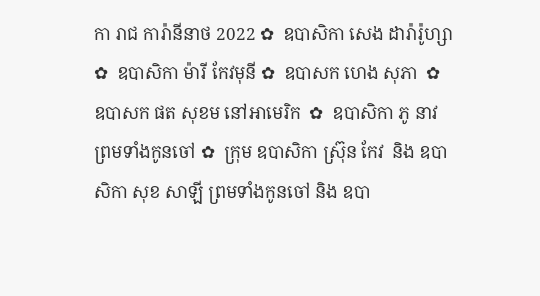កា រាជ ការ៉ានីនាថ 2022 ✿  ឧបាសិកា សេង ដារ៉ារ៉ូហ្សា ✿  ឧបាសិកា ម៉ារី កែវមុនី ✿  ឧបាសក ហេង សុភា  ✿  ឧបាសក ផត សុខម នៅអាមេរិក  ✿  ឧបាសិកា ភូ នាវ ព្រមទាំងកូនចៅ ✿  ក្រុម ឧបាសិកា ស្រ៊ុន កែវ  និង ឧបាសិកា សុខ សាឡី ព្រមទាំងកូនចៅ និង ឧបា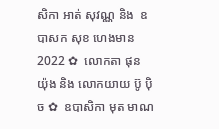សិកា អាត់ សុវណ្ណ និង  ឧបាសក សុខ ហេងមាន 2022 ✿  លោកតា ផុន យ៉ុង និង លោកយាយ ប៊ូ ប៉ិច ✿  ឧបាសិកា មុត មាណ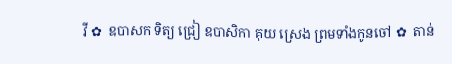វី ✿  ឧបាសក ទិត្យ ជ្រៀ ឧបាសិកា គុយ ស្រេង ព្រមទាំងកូនចៅ ✿  តាន់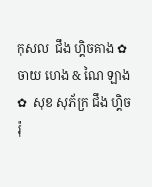កុសល  ជឹង ហ្គិចគាង ✿  ចាយ ហេង & ណៃ ឡាង ✿  សុខ សុភ័ក្រ ជឹង ហ្គិចរ៉ុ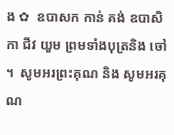ង ✿  ឧបាសក កាន់ គង់ ឧបាសិកា ជីវ យួម ព្រមទាំងបុត្រនិង ចៅ ។  សូមអរព្រះគុណ និង សូមអរគុណ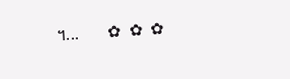។...       ✿  ✿  ✿